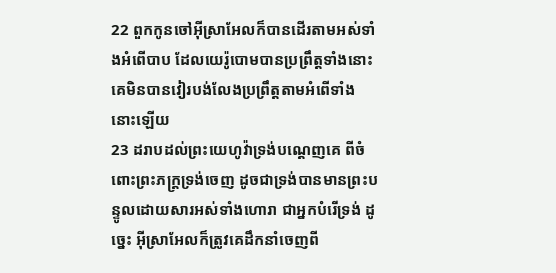22 ពួកកូនចៅអ៊ីស្រាអែលក៏បានដើរតាមអស់ទាំងអំពើបាប ដែលយេរ៉ូបោមបានប្រព្រឹត្តទាំងនោះ គេមិនបានវៀរបង់លែងប្រព្រឹត្តតាមអំពើទាំងនោះឡើយ
23 ដរាបដល់ព្រះយេហូវ៉ាទ្រង់បណ្តេញគេ ពីចំពោះព្រះភក្ត្រទ្រង់ចេញ ដូចជាទ្រង់បានមានព្រះបន្ទូលដោយសារអស់ទាំងហោរា ជាអ្នកបំរើទ្រង់ ដូច្នេះ អ៊ីស្រាអែលក៏ត្រូវគេដឹកនាំចេញពី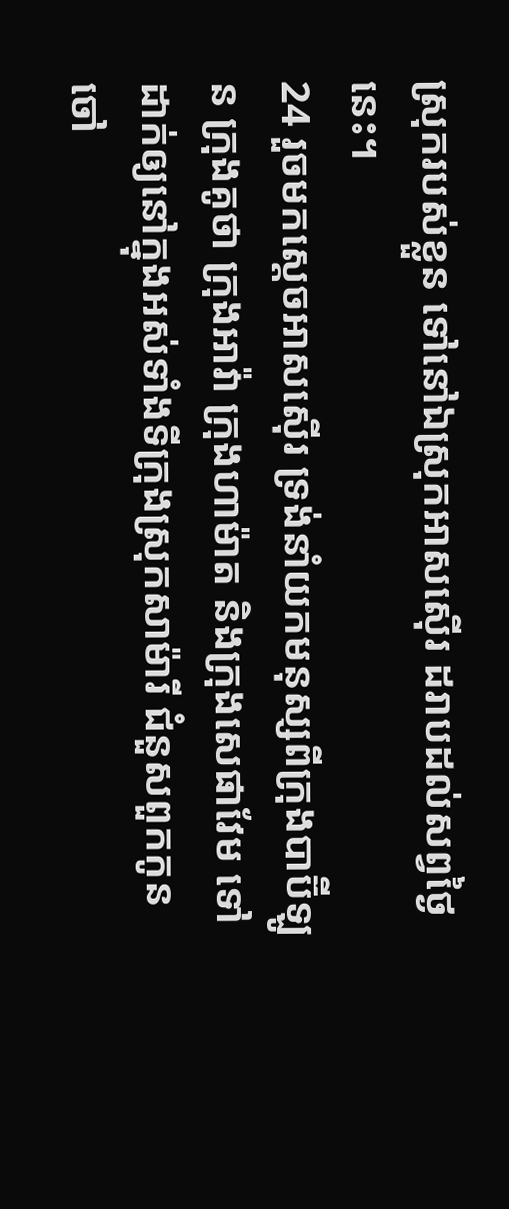ស្រុករបស់ខ្លួន ទៅនៅឯស្រុកអាសស៊ើរ ដរាបដល់សព្វថ្ងៃនេះ។
24 រួចមកស្តេចអាសស៊ើរ ទ្រង់នាំយកមនុស្សពីក្រុងបាប៊ីឡូន ក្រុងគូថា ក្រុងអាវ៉ា ក្រុងហាម៉ាត និងក្រុងសេផាវែម ទៅដាក់ឲ្យនៅក្នុងអស់ទាំងទីក្រុងស្រុកសាម៉ារី ជំនួសពួកកូនចៅ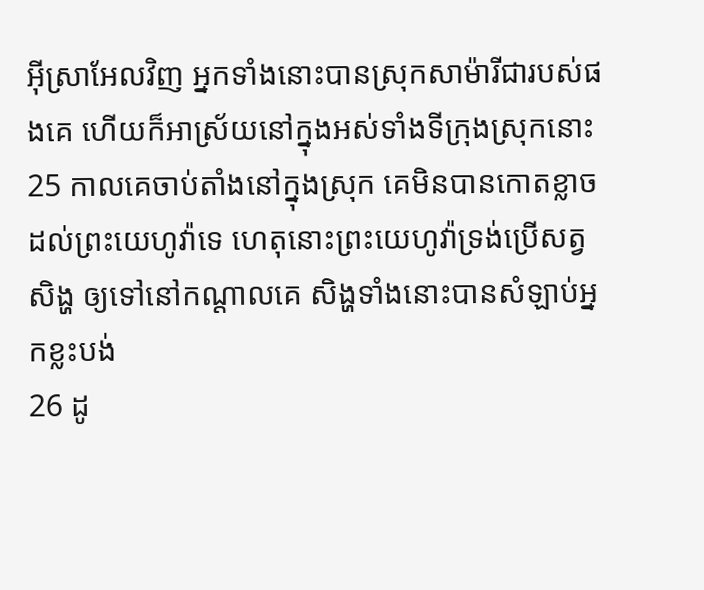អ៊ីស្រាអែលវិញ អ្នកទាំងនោះបានស្រុកសាម៉ារីជារបស់ផងគេ ហើយក៏អាស្រ័យនៅក្នុងអស់ទាំងទីក្រុងស្រុកនោះ
25 កាលគេចាប់តាំងនៅក្នុងស្រុក គេមិនបានកោតខ្លាចដល់ព្រះយេហូវ៉ាទេ ហេតុនោះព្រះយេហូវ៉ាទ្រង់ប្រើសត្វសិង្ហ ឲ្យទៅនៅកណ្តាលគេ សិង្ហទាំងនោះបានសំឡាប់អ្នកខ្លះបង់
26 ដូ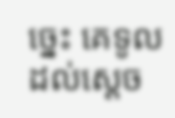ច្នេះ គេទូលដល់ស្តេច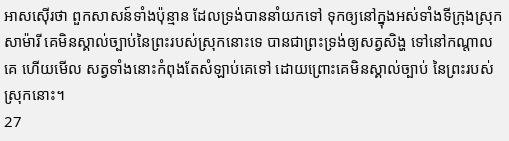អាសស៊ើរថា ពួកសាសន៍ទាំងប៉ុន្មាន ដែលទ្រង់បាននាំយកទៅ ទុកឲ្យនៅក្នុងអស់ទាំងទីក្រុងស្រុកសាម៉ារី គេមិនស្គាល់ច្បាប់នៃព្រះរបស់ស្រុកនោះទេ បានជាព្រះទ្រង់ឲ្យសត្វសិង្ហ ទៅនៅកណ្តាលគេ ហើយមើល សត្វទាំងនោះកំពុងតែសំឡាប់គេទៅ ដោយព្រោះគេមិនស្គាល់ច្បាប់ នៃព្រះរបស់ស្រុកនោះ។
27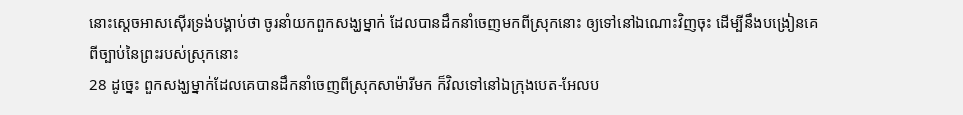នោះស្តេចអាសស៊ើរទ្រង់បង្គាប់ថា ចូរនាំយកពួកសង្ឃម្នាក់ ដែលបានដឹកនាំចេញមកពីស្រុកនោះ ឲ្យទៅនៅឯណោះវិញចុះ ដើម្បីនឹងបង្រៀនគេពីច្បាប់នៃព្រះរបស់ស្រុកនោះ
28 ដូច្នេះ ពួកសង្ឃម្នាក់ដែលគេបានដឹកនាំចេញពីស្រុកសាម៉ារីមក ក៏វិលទៅនៅឯក្រុងបេត-អែលប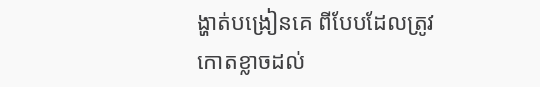ង្ហាត់បង្រៀនគេ ពីបែបដែលត្រូវកោតខ្លាចដល់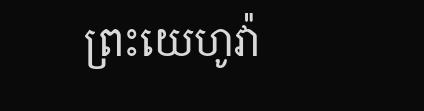ព្រះយេហូវ៉ា